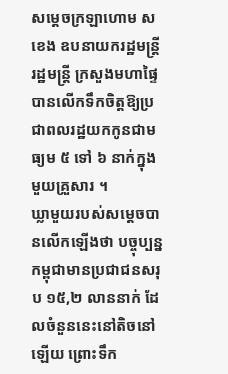សម្ដេចក្រឡាហោម ស ខេង ឧបនាយករដ្ឋមន្ត្រី រដ្ឋមន្ត្រី ក្រសួងមហាផ្ទៃ បានលើកទឹកចិត្តឱ្យប្រជាពលរដ្ឋយកកូនជាមធ្យម ៥ ទៅ ៦ នាក់ក្នុងមួយគ្រួសារ ។
ឃ្លាមួយរបស់សម្ដេចបានលើកឡើងថា បច្ចុប្បន្នកម្ពុជាមានប្រជាជនសរុប ១៥,២ លាននាក់ ដែលចំនួននេះនៅតិចនៅឡើយ ព្រោះទឹក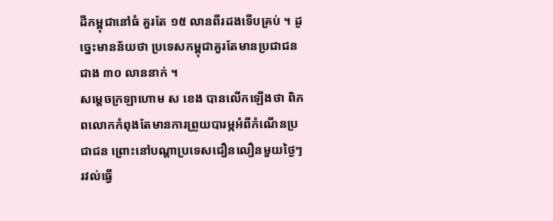ដីកម្ពុជានៅធំ គួរតែ ១៥ លានពីរដងទើបគ្រប់ ។ ដូច្នេះមានន័យថា ប្រទេសកម្ពុជាគួរតែមានប្រជាជនជាង ៣០ លាននាក់ ។
សម្ដេចក្រឡាហោម ស ខេង បានលើកឡើងថា ពិភពលោកកំពុងតែមានការព្រួយបារម្ភអំពីកំណើនប្រជាជន ព្រោះនៅបណ្ដាប្រទេសជឿនលឿនមួយថ្ងៃៗរវល់ធ្វើ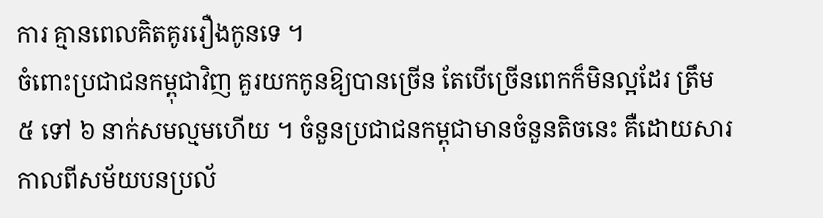ការ គ្មានពេលគិតគូររឿងកូនទេ ។
ចំពោះប្រជាជនកម្ពុជាវិញ គួរយកកូនឱ្យបានច្រើន តែបើច្រើនពេកក៏មិនល្អដែរ ត្រឹម ៥ ទៅ ៦ នាក់សមល្មមហើយ ។ ចំនួនប្រជាជនកម្ពុជាមានចំនួនតិចនេះ គឺដោយសារកាលពីសម័យបនប្រល័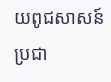យពូជសាសន៍ប្រជា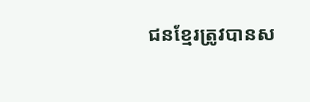ជនខ្មែរត្រូវបានស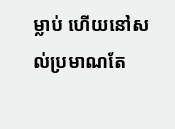ម្លាប់ ហើយនៅសល់ប្រមាណតែ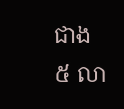ជាង ៥ លា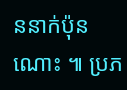ននាក់ប៉ុនណោះ ៕ ប្រភ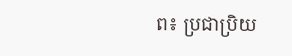ព៖ ប្រជាប្រិយ